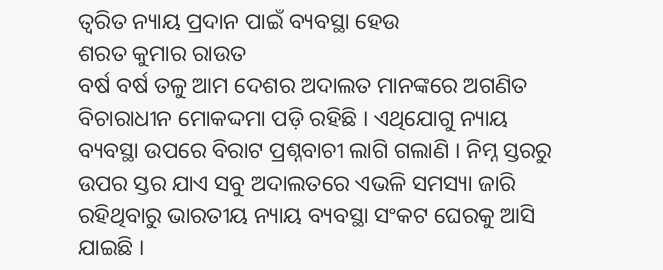ତ୍ୱରିତ ନ୍ୟାୟ ପ୍ରଦାନ ପାଇଁ ବ୍ୟବସ୍ଥା ହେଉ
ଶରତ କୁମାର ରାଉତ
ବର୍ଷ ବର୍ଷ ତଳୁ ଆମ ଦେଶର ଅଦାଲତ ମାନଙ୍କରେ ଅଗଣିତ ବିଚାରାଧୀନ ମୋକଦ୍ଦମା ପଡ଼ି ରହିଛି । ଏଥିଯୋଗୁ ନ୍ୟାୟ ବ୍ୟବସ୍ଥା ଉପରେ ବିରାଟ ପ୍ରଶ୍ନବାଚୀ ଲାଗି ଗଲାଣି । ନିମ୍ନ ସ୍ତରରୁ ଉପର ସ୍ତର ଯାଏ ସବୁ ଅଦାଲତରେ ଏଭଳି ସମସ୍ୟା ଜାରି ରହିଥିବାରୁ ଭାରତୀୟ ନ୍ୟାୟ ବ୍ୟବସ୍ଥା ସଂକଟ ଘେରକୁ ଆସି ଯାଇଛି ।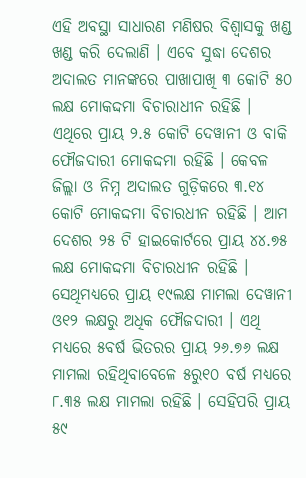ଏହି ଅବସ୍ଥା ସାଧାରଣ ମଣିଷର ବିଶ୍ୱାସକୁ ଖଣ୍ଡ ଖଣ୍ଡ କରି ଦେଲାଣି । ଏବେ ସୁଦ୍ଧା ଦେଶର ଅଦାଲତ ମାନଙ୍କରେ ପାଖାପାଖି ୩ କୋଟି ୫୦ ଲକ୍ଷ ମୋକଦ୍ଦମା ବିଚାରାଧୀନ ରହିଛି । ଏଥିରେ ପ୍ରାୟ ୨.୫ କୋଟି ଦେୱାନୀ ଓ ବାକି ଫୌଜଦାରୀ ମୋକଦ୍ଦମା ରହିଛି । କେବଳ ଜିଲ୍ଲା ଓ ନିମ୍ନ ଅଦାଲତ ଗୁଡ଼ିକରେ ୩.୧୪ କୋଟି ମୋକଦ୍ଦମା ବିଚାରଧୀନ ରହିଛି । ଆମ ଦେଶର ୨୫ ଟି ହାଇକୋର୍ଟରେ ପ୍ରାୟ ୪୪.୭୫ ଲକ୍ଷ ମୋକଦ୍ଦମା ବିଚାରଧୀନ ରହିଛି । ସେଥିମଧ୍ୟରେ ପ୍ରାୟ ୧୯ଲକ୍ଷ ମାମଲା ଦେୱାନୀ ଓ୧୨ ଲକ୍ଷରୁ ଅଧିକ ଫୌଜଦାରୀ । ଏଥି ମଧ୍ୟରେ ୫ବର୍ଷ ଭିତରର ପ୍ରାୟ ୨୬.୭୬ ଲକ୍ଷ ମାମଲା ରହିଥିବାବେଳେ ୫ରୁ୧୦ ବର୍ଷ ମଧ୍ୟରେ ୮.୩୫ ଲକ୍ଷ ମାମଲା ରହିଛି । ସେହିପରି ପ୍ରାୟ ୫୯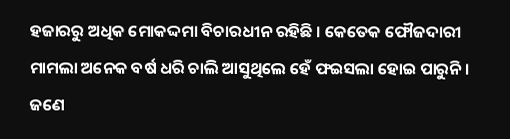ହଜାରରୁ ଅଧିକ ମୋକଦ୍ଦମା ବିଚାରଧୀନ ରହିଛି । କେତେକ ଫୌଜଦାରୀ ମାମଲା ଅନେକ ବର୍ଷ ଧରି ଚାଲି ଆସୁଥିଲେ ହେଁ ଫଇସଲା ହୋଇ ପାରୁନି । ଜଣେ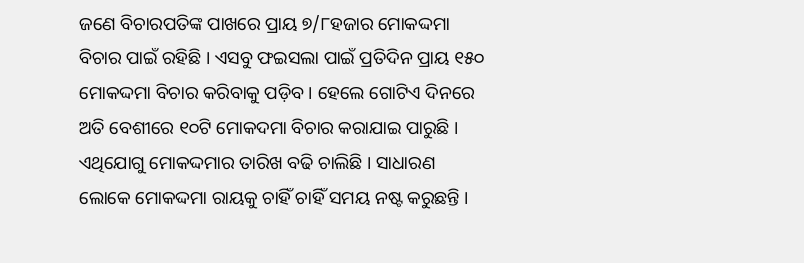ଜଣେ ବିଚାରପତିଙ୍କ ପାଖରେ ପ୍ରାୟ ୭/୮ହଜାର ମୋକଦ୍ଦମା ବିଚାର ପାଇଁ ରହିଛି । ଏସବୁ ଫଇସଲା ପାଇଁ ପ୍ରତିଦିନ ପ୍ରାୟ ୧୫୦ ମୋକଦ୍ଦମା ବିଚାର କରିବାକୁ ପଡ଼ିବ । ହେଲେ ଗୋଟିଏ ଦିନରେ ଅତି ବେଶୀରେ ୧୦ଟି ମୋକଦମା ବିଚାର କରାଯାଇ ପାରୁଛି । ଏଥିଯୋଗୁ ମୋକଦ୍ଦମାର ତାରିଖ ବଢି ଚାଲିଛି । ସାଧାରଣ ଲୋକେ ମୋକଦ୍ଦମା ରାୟକୁ ଚାହିଁ ଚାହିଁ ସମୟ ନଷ୍ଟ କରୁଛନ୍ତି ।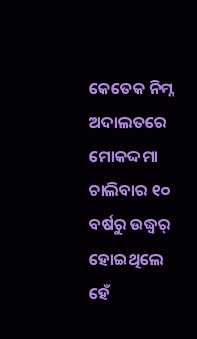କେତେକ ନିମ୍ନ ଅଦାଲତରେ ମୋକଦ୍ଦମା ଚାଲିବାର ୧୦ ବର୍ଷରୁ ଉଦ୍ଧ୍ୱର୍ ହୋଇଥିଲେ ହେଁ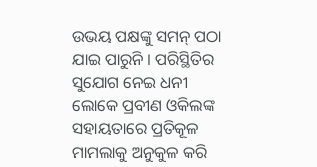ଉଭୟ ପକ୍ଷଙ୍କୁ ସମନ୍ ପଠା ଯାଇ ପାରୁନି । ପରିସ୍ଥିତିର ସୁଯୋଗ ନେଇ ଧନୀ ଲୋକେ ପ୍ରବୀଣ ଓକିଲଙ୍କ ସହାୟତାରେ ପ୍ରତିକୂଳ ମାମଲାକୁ ଅନୁକୁଳ କରି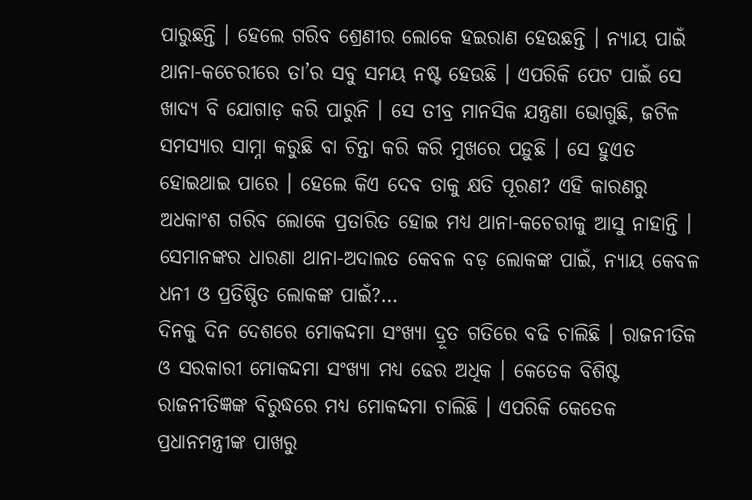ପାରୁଛନ୍ତି । ହେଲେ ଗରିବ ଶ୍ରେଣୀର ଲୋକେ ହଇରାଣ ହେଉଛନ୍ତି । ନ୍ୟାୟ ପାଇଁ ଥାନା-କଚେରୀରେ ତା’ର ସବୁ ସମୟ ନଷ୍ଟ ହେଉଛି । ଏପରିକି ପେଟ ପାଇଁ ସେ ଖାଦ୍ୟ ବି ଯୋଗାଡ଼ କରି ପାରୁନି । ସେ ତୀବ୍ର ମାନସିକ ଯନ୍ତ୍ରଣା ଭୋଗୁଛି, ଜଟିଳ ସମସ୍ୟାର ସାମ୍ନା କରୁଛି ବା ଚିନ୍ତା କରି କରି ମୁଖରେ ପଡ଼ୁଛି । ସେ ହୁଏତ ହୋଇଥାଇ ପାରେ । ହେଲେ କିଏ ଦେବ ତାକୁ କ୍ଷତି ପୂରଣ? ଏହି କାରଣରୁ ଅଧକାଂଶ ଗରିବ ଲୋକେ ପ୍ରତାରିତ ହୋଇ ମଧ୍ୟ ଥାନା-କଚେରୀକୁ ଆସୁ ନାହାନ୍ତି । ସେମାନଙ୍କର ଧାରଣା ଥାନା-ଅଦାଲତ କେବଳ ବଡ଼ ଲୋକଙ୍କ ପାଇଁ, ନ୍ୟାୟ କେବଳ ଧନୀ ଓ ପ୍ରତିଷ୍ଠିତ ଲୋକଙ୍କ ପାଇଁ?…
ଦିନକୁ ଦିନ ଦେଶରେ ମୋକଦ୍ଦମା ସଂଖ୍ୟା ଦ୍ରୂତ ଗତିରେ ବଢି ଚାଲିଛି । ରାଜନୀତିକ ଓ ସରକାରୀ ମୋକଦ୍ଦମା ସଂଖ୍ୟା ମଧ୍ୟ ଢେର ଅଧିକ । କେତେକ ବିଶିଷ୍ଟ ରାଜନୀତିଜ୍ଞଙ୍କ ବିରୁଦ୍ଧରେ ମଧ୍ୟ ମୋକଦ୍ଦମା ଚାଲିଛି । ଏପରିକି କେତେକ ପ୍ରଧାନମନ୍ତ୍ରୀଙ୍କ ପାଖରୁ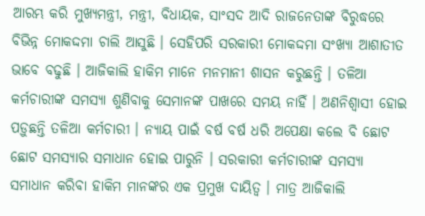ଆରମ୍ଭ କରି ମୁଖ୍ୟମନ୍ତ୍ରୀ, ମନ୍ତ୍ରୀ, ବିଧାୟକ, ସାଂସଦ ଆଦି ରାଜନେତାଙ୍କ ବିରୁଦ୍ଧରେ ବିଭିନ୍ନ ମୋକଦ୍ଦମା ଚାଲି ଆସୁଛି । ସେହିପରି ସରକାରୀ ମୋକଦ୍ଦମା ସଂଖ୍ୟା ଆଶାତୀତ ଭାବେ ବଢୁଛି । ଆଜିକାଲି ହାକିମ ମାନେ ମନମାନୀ ଶାସନ କରୁଛନ୍ତି । ତଳିଆ କର୍ମଚାରୀଙ୍କ ସମସ୍ୟା ଶୁଣିବାକୁ ସେମାନଙ୍କ ପାଖରେ ସମୟ ନାହିଁ । ଅଣନିଶ୍ୱାସୀ ହୋଇ ପଡ଼ୁଛନ୍ତି ତଳିଆ କର୍ମଚାରୀ । ନ୍ୟାୟ ପାଇଁ ବର୍ଷ ବର୍ଷ ଧରି ଅପେକ୍ଷା କଲେ ବି ଛୋଟ ଛୋଟ ସମସ୍ୟାର ସମାଧାନ ହୋଇ ପାରୁନି । ସରକାରୀ କର୍ମଚାରୀଙ୍କ ସମସ୍ୟା ସମାଧାନ କରିବା ହାକିମ ମାନଙ୍କର ଏକ ପ୍ରମୁଖ ଦାୟିତ୍ୱ । ମାତ୍ର ଆଜିକାଲି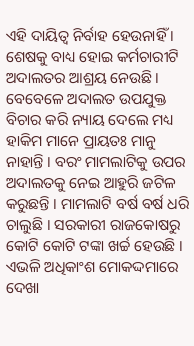ଏହି ଦାୟିତ୍ୱ ନିର୍ବାହ ହେଉନାହିଁ । ଶେଷକୁ ବାଧ୍ୟ ହୋଇ କର୍ମଚାରୀଟି ଅଦାଲତର ଆଶ୍ରୟ ନେଉଛି । ବେବେଳେ ଅଦାଲତ ଉପଯୁକ୍ତ ବିଚାର କରି ନ୍ୟାୟ ଦେଲେ ମଧ୍ୟ ହାକିମ ମାନେ ପ୍ରାୟତଃ ମାନୁ ନାହାନ୍ତି । ବରଂ ମାମଲାଟିକୁ ଉପର ଅଦାଲତକୁ ନେଇ ଆହୁରି ଜଟିଳ କରୁଛନ୍ତି । ମାମଲାଟି ବର୍ଷ ବର୍ଷ ଧରି ଚାଲୁଛି । ସରକାରୀ ରାଜକୋଷରୁ କୋଟି କୋଟି ଟଙ୍କା ଖର୍ଚ୍ଚ ହେଉଛି । ଏଭଳି ଅଧିକାଂଶ ମୋକଦ୍ଦମାରେ ଦେଖା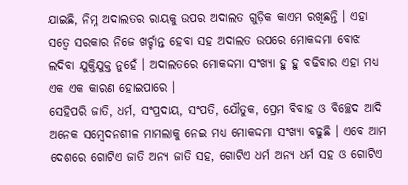ଯାଇଛି, ନିମ୍ନ ଅଦାଲତର ରାୟକୁ ଉପର ଅଦାଲତ ଗୁଡ଼ିକ କାଏମ ରଖିଛନ୍ତି । ଏହା ସତ୍ୱେ ସରକାର ନିଜେ ଖର୍ଚ୍ଚାନ୍ତ ହେବା ସହ ଅଦାଲତ ଉପରେ ମୋକଦ୍ଦମା ବୋଝ ଲଦିବା ଯୁକ୍ତିଯୁକ୍ତ ନୁହେଁ । ଅଦାଲତରେ ମୋକଦ୍ଦମା ସଂଖ୍ୟା ହୁ ହୁ ବଢିବାର ଏହା ମଧ୍ୟ ଏକ ଏକ କାରଣ ହୋଇପାରେ ।
ସେହିପରି ଜାତି, ଧର୍ମ, ସଂପ୍ରଦାୟ, ସଂପତି, ଯୌତୁକ, ପ୍ରେମ ବିବାହ ଓ ବିଚ୍ଛେଦ ଆଦି ଅନେକ ସମ୍ବେଦନଶୀଳ ମାମଲାକୁ ନେଇ ମଧ୍ୟ ମୋକଦ୍ଦମା ସଂଖ୍ୟା ବଢୁଛି । ଏବେ ଆମ ଦେଶରେ ଗୋଟିଏ ଜାତି ଅନ୍ୟ ଜାତି ସହ, ଗୋଟିଏ ଧର୍ମ ଅନ୍ୟ ଧର୍ମ ସହ ଓ ଗୋଟିଏ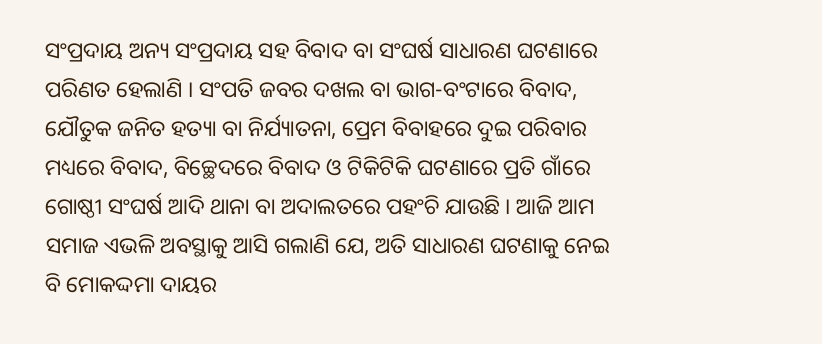ସଂପ୍ରଦାୟ ଅନ୍ୟ ସଂପ୍ରଦାୟ ସହ ବିବାଦ ବା ସଂଘର୍ଷ ସାଧାରଣ ଘଟଣାରେ ପରିଣତ ହେଲାଣି । ସଂପତି ଜବର ଦଖଲ ବା ଭାଗ-ବଂଟାରେ ବିବାଦ, ଯୌତୁକ ଜନିତ ହତ୍ୟା ବା ନିର୍ଯ୍ୟାତନା, ପ୍ରେମ ବିବାହରେ ଦୁଇ ପରିବାର ମଧ୍ୟରେ ବିବାଦ, ବିଚ୍ଛେଦରେ ବିବାଦ ଓ ଟିକିଟିକି ଘଟଣାରେ ପ୍ରତି ଗାଁରେ ଗୋଷ୍ଠୀ ସଂଘର୍ଷ ଆଦି ଥାନା ବା ଅଦାଲତରେ ପହଂଚି ଯାଉଛି । ଆଜି ଆମ ସମାଜ ଏଭଳି ଅବସ୍ଥାକୁ ଆସି ଗଲାଣି ଯେ, ଅତି ସାଧାରଣ ଘଟଣାକୁ ନେଇ ବି ମୋକଦ୍ଦମା ଦାୟର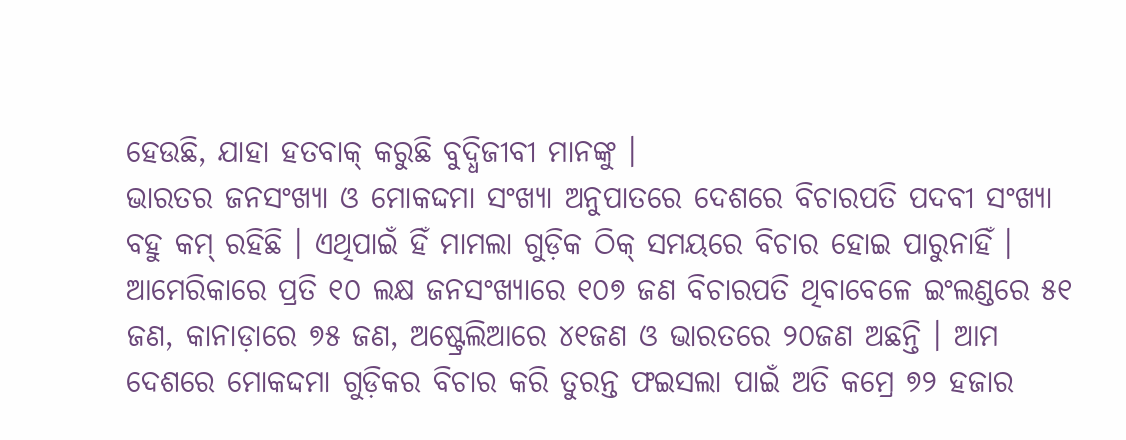ହେଉଛି, ଯାହା ହତବାକ୍ କରୁଛି ବୁଦ୍ଧିଜୀବୀ ମାନଙ୍କୁ ।
ଭାରତର ଜନସଂଖ୍ୟା ଓ ମୋକଦ୍ଦମା ସଂଖ୍ୟା ଅନୁପାତରେ ଦେଶରେ ବିଚାରପତି ପଦବୀ ସଂଖ୍ୟା ବହୁ କମ୍ ରହିଛି । ଏଥିପାଇଁ ହିଁ ମାମଲା ଗୁଡ଼ିକ ଠିକ୍ ସମୟରେ ବିଚାର ହୋଇ ପାରୁନାହିଁ । ଆମେରିକାରେ ପ୍ରତି ୧୦ ଲକ୍ଷ ଜନସଂଖ୍ୟାରେ ୧୦୭ ଜଣ ବିଚାରପତି ଥିବାବେଳେ ଇଂଲଣ୍ଡରେ ୫୧ ଜଣ, କାନାଡ଼ାରେ ୭୫ ଜଣ, ଅଷ୍ଟ୍ରେଲିଆରେ ୪୧ଜଣ ଓ ଭାରତରେ ୨୦ଜଣ ଅଛନ୍ତି । ଆମ ଦେଶରେ ମୋକଦ୍ଦମା ଗୁଡ଼ିକର ବିଚାର କରି ତୁରନ୍ତ ଫଇସଲା ପାଇଁ ଅତି କମ୍ରେ ୭୨ ହଜାର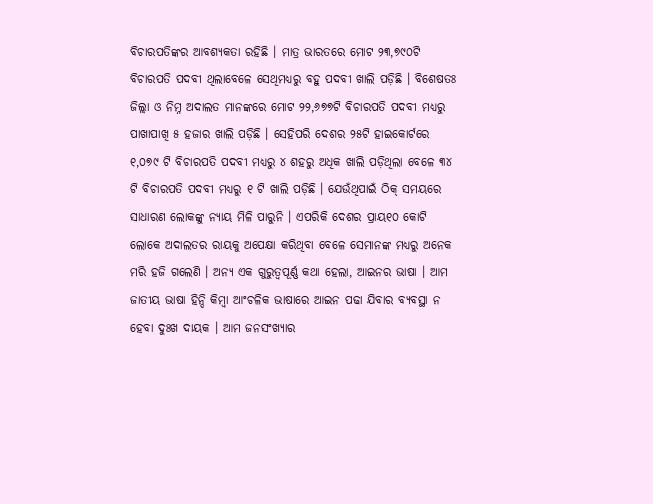ବିଚାରପତିଙ୍କର ଆବଶ୍ୟକତା ରହିଛି । ମାତ୍ର ଭାରତରେ ମୋଟ ୨୩,୭୯୦ଟି ବିଚାରପତି ପଦବୀ ଥିଲାବେଳେ ସେଥିମଧ୍ୟରୁ ବହୁ ପଦବୀ ଖାଲି ପଡ଼ିଛି । ବିଶେଷତଃ ଜିଲ୍ଲା ଓ ନିମ୍ନ ଅଦାଲତ ମାନଙ୍କରେ ମୋଟ ୨୨,୬୭୭ଟି ବିଚାରପତି ପଦବୀ ମଧ୍ୟରୁ ପାଖାପାଖି ୫ ହଜାର ଖାଲି ପଡ଼ିଛି । ସେହିପରି ଦେଶର ୨୫ଟି ହାଇକୋର୍ଟରେ ୧,୦୭୯ ଟି ବିଚାରପତି ପଦବୀ ମଧ୍ୟରୁ ୪ ଶହରୁ ଅଧିକ ଖାଲି ପଡ଼ିଥିଲା ବେଳେ ୩୪ ଟି ବିଚାରପତି ପଦବୀ ମଧ୍ୟରୁ ୧ ଟି ଖାଲି ପଡ଼ିଛି । ଯେଉଁଥିପାଇଁ ଠିକ୍ ସମୟରେ ସାଧାରଣ ଲୋକଙ୍କୁ ନ୍ୟାୟ ମିଳି ପାରୁନି । ଏପରିକି ଦେଶର ପ୍ରାୟ୧୦ କୋଟି ଲୋକେ ଅଦାଲତର ରାୟକୁ ଅପେକ୍ଷା କରିଥିବା ବେଳେ ସେମାନଙ୍କ ମଧ୍ୟରୁ ଅନେକ ମରି ହଜି ଗଲେଣି । ଅନ୍ୟ ଏକ ଗୁରୁତ୍ୱପୂର୍ଣ୍ଣ କଥା ହେଲା, ଆଇନର ଭାଷା । ଆମ ଜାତୀୟ ଭାଷା ହିନ୍ଦି କିମ୍ବା ଆଂଚଳିକ ଭାଷାରେ ଆଇନ ପଢା ଯିବାର ବ୍ୟବସ୍ଥା ନ ହେବା ଦୁଃଖ ଦାୟକ । ଆମ ଜନସଂଖ୍ୟାର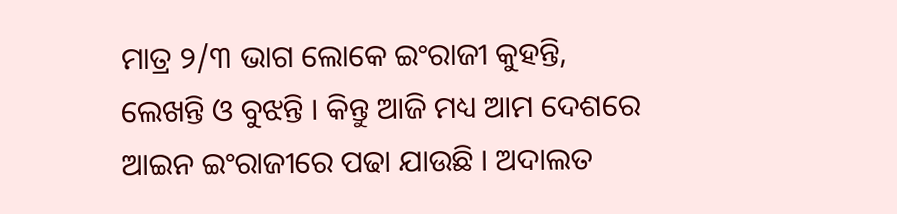ମାତ୍ର ୨/୩ ଭାଗ ଲୋକେ ଇଂରାଜୀ କୁହନ୍ତି, ଲେଖନ୍ତି ଓ ବୁଝନ୍ତି । କିନ୍ତୁ ଆଜି ମଧ୍ୟ ଆମ ଦେଶରେ ଆଇନ ଇଂରାଜୀରେ ପଢା ଯାଉଛି । ଅଦାଲତ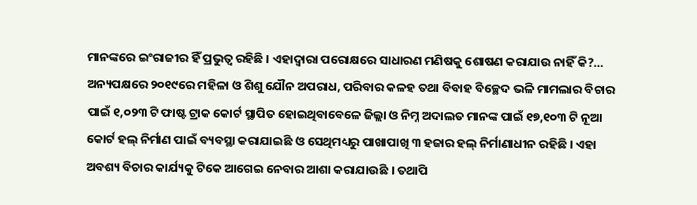ମାନଙ୍କରେ ଇଂରାଜୀର ହିଁ ପ୍ରଭୁତ୍ୱ ରହିଛି । ଏହାଦ୍ୱାରା ପରୋକ୍ଷରେ ସାଧାରଣ ମଣିଷକୁ ଶୋଷଣ କରାଯାଉ ନାହିଁ କି?…
ଅନ୍ୟପକ୍ଷରେ ୨୦୧୯ରେ ମହିଳା ଓ ଶିଶୁ ଯୌନ ଅପରାଧ, ପରିବାର କଳହ ତଥା ବିବାହ ବିଚ୍ଛେଦ ଭଳି ମାମଲାର ବିଚାର ପାଇଁ ୧,୦୨୩ ଟି ଫାଷ୍ଟ ଟ୍ରାକ କୋର୍ଟ ସ୍ଥାପିତ ହୋଇଥିବାବେଳେ ଜିଲ୍ଲା ଓ ନିମ୍ନ ଅଦାଲତ ମାନଙ୍କ ପାଇଁ ୧୭,୧୦୩ ଟି ନୂଆ କୋର୍ଟ ହଲ୍ ନିର୍ମାଣ ପାଇଁ ବ୍ୟବସ୍ଥା କରାଯାଇଛି ଓ ସେଥିମଧ୍ୟରୁ ପାଖାପାଖି ୩ ହଜାର ହଲ୍ ନିର୍ମାଣାଧୀନ ରହିଛି । ଏହା ଅବଶ୍ୟ ବିଚାର କାର୍ଯ୍ୟକୁ ଟିକେ ଆଗେଇ ନେବାର ଆଶା କରାଯାଉଛି । ତଥାପି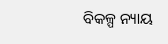ବିକଳ୍ପ ନ୍ୟାୟ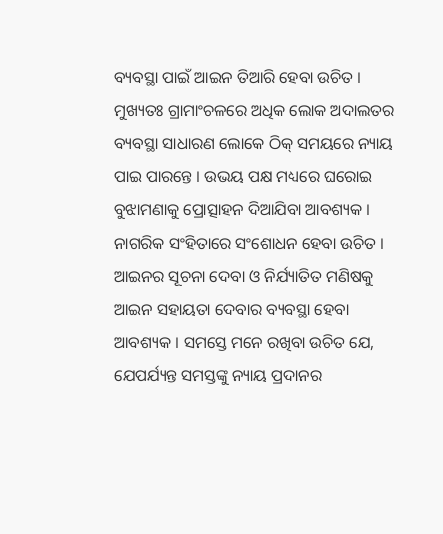ବ୍ୟବସ୍ଥା ପାଇଁ ଆଇନ ତିଆରି ହେବା ଉଚିତ । ମୁଖ୍ୟତଃ ଗ୍ରାମାଂଚଳରେ ଅଧିକ ଲୋକ ଅଦାଲତର ବ୍ୟବସ୍ଥା ସାଧାରଣ ଲୋକେ ଠିକ୍ ସମୟରେ ନ୍ୟାୟ ପାଇ ପାରନ୍ତେ । ଉଭୟ ପକ୍ଷ ମଧ୍ୟରେ ଘରୋଇ ବୁଝାମଣାକୁ ପ୍ରୋତ୍ସାହନ ଦିଆଯିବା ଆବଶ୍ୟକ । ନାଗରିକ ସଂହିତାରେ ସଂଶୋଧନ ହେବା ଉଚିତ । ଆଇନର ସୂଚନା ଦେବା ଓ ନିର୍ଯ୍ୟାତିତ ମଣିଷକୁ ଆଇନ ସହାୟତା ଦେବାର ବ୍ୟବସ୍ଥା ହେବା ଆବଶ୍ୟକ । ସମସ୍ତେ ମନେ ରଖିବା ଉଚିତ ଯେ, ଯେପର୍ଯ୍ୟନ୍ତ ସମସ୍ତଙ୍କୁ ନ୍ୟାୟ ପ୍ରଦାନର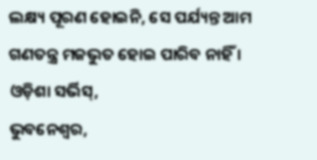ଲକ୍ଷ୍ୟ ପୂରଣ ହୋଇନି, ସେ ପର୍ଯ୍ୟନ୍ତ ଆମ ଗଣତନ୍ତ୍ର ମଜଭୁତ ହୋଇ ପାରିବ ନାହିଁ ।
ଓଡ଼ିଶା ସର୍ଭିସ୍,
ଭୁବନେଶ୍ୱର,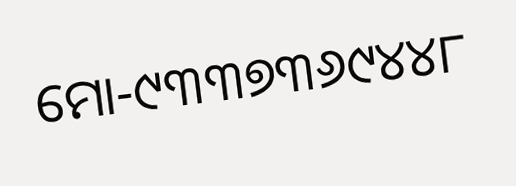ମୋ-୯୩୩୭୩୬୯୪୪୮